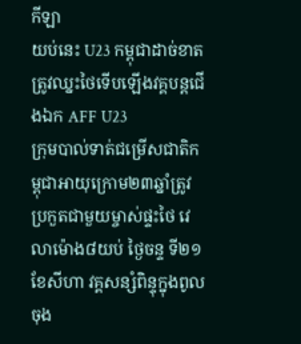កីឡា
យប់នេះ U23 កម្ពុជាដាច់ខាតត្រូវឈ្នះថៃទើបឡើងវគ្គបន្តជើងឯក AFF U23
ក្រុមបាល់ទាត់ជម្រើសជាតិកម្ពុជាអាយុក្រោម២៣ឆ្នាំត្រូវប្រកួតជាមួយម្ចាស់ផ្ទះថៃ វេលាម៉ោង៨យប់ ថ្ងៃចន្ទ ទី២១ ខែសីហា វគ្គសន្សំពិន្ទុក្នុងពូល ចុង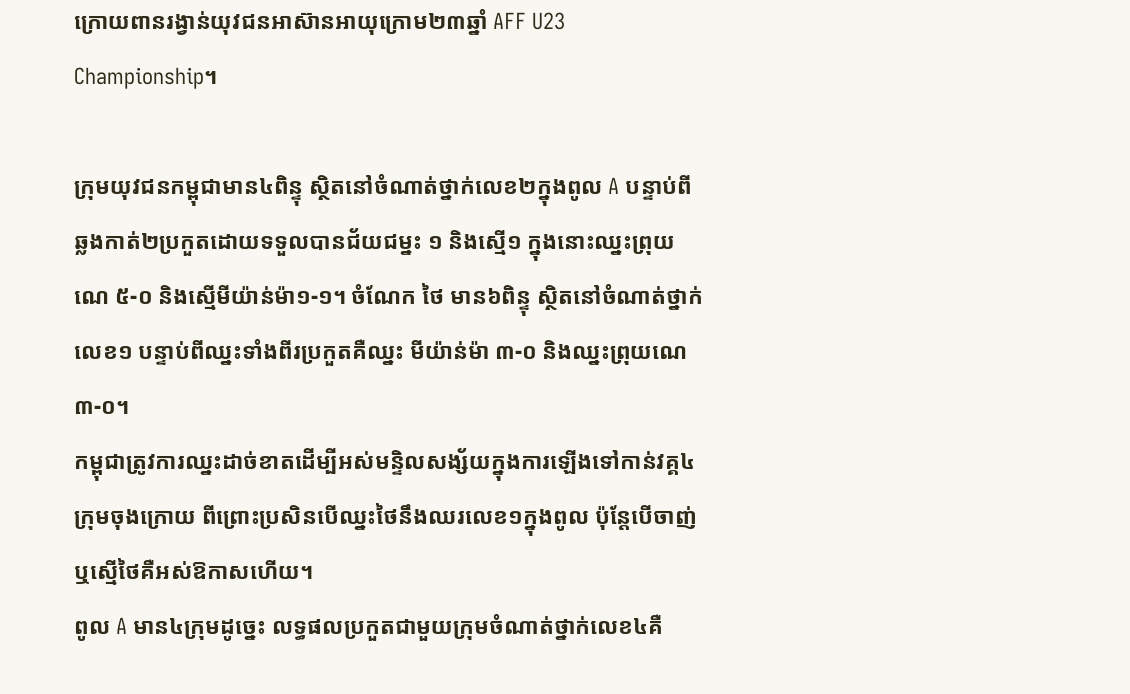ក្រោយពានរង្វាន់យុវជនអាស៊ានអាយុក្រោម២៣ឆ្នាំ AFF U23 Championship។

ក្រុមយុវជនកម្ពុជាមាន៤ពិន្ទុ ស្ថិតនៅចំណាត់ថ្នាក់លេខ២ក្នុងពូល A បន្ទាប់ពីឆ្លងកាត់២ប្រកួតដោយទទួលបានជ័យជម្នះ ១ និងស្មើ១ ក្នុងនោះឈ្នះព្រុយណេ ៥-០ និងស្មើមីយ៉ាន់ម៉ា១-១។ ចំណែក ថៃ មាន៦ពិន្ទុ ស្ថិតនៅចំណាត់ថ្នាក់លេខ១ បន្ទាប់ពីឈ្នះទាំងពីរប្រកួតគឺឈ្នះ មីយ៉ាន់ម៉ា ៣-០ និងឈ្នះព្រុយណេ ៣-០។
កម្ពុជាត្រូវការឈ្នះដាច់ខាតដើម្បីអស់មន្ទិលសង្ស័យក្នុងការឡើងទៅកាន់វគ្គ៤ក្រុមចុងក្រោយ ពីព្រោះប្រសិនបើឈ្នះថៃនឹងឈរលេខ១ក្នុងពូល ប៉ុន្តែបើចាញ់ឬស្មើថៃគឺអស់ឱកាសហើយ។
ពូល A មាន៤ក្រុមដូច្នេះ លទ្ធផលប្រកួតជាមួយក្រុមចំណាត់ថ្នាក់លេខ៤គឺ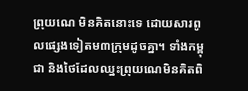ព្រុយណេ មិនគិតនោះទេ ដោយសារពូលផ្សេងទៀតម៣ក្រុមដូចគ្នា។ ទាំងកម្ពុជា និងថៃដែលឈ្នះព្រុយណេមិនគិតពិ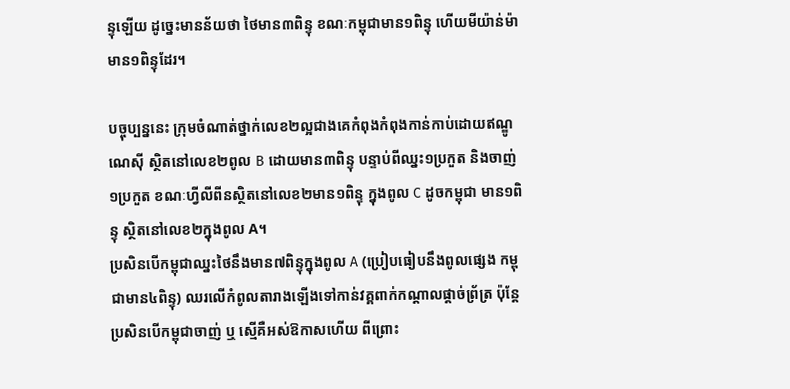ន្ទុឡើយ ដូច្នេះមានន័យថា ថៃមាន៣ពិន្ទុ ខណៈកម្ពុជាមាន១ពិន្ទុ ហើយមីយ៉ាន់ម៉ាមាន១ពិន្ទុដែរ។

បច្ចុប្បន្ននេះ ក្រុមចំណាត់ថ្នាក់លេខ២ល្អជាងគេកំពុងកំពុងកាន់កាប់ដោយឥណ្ឌូណេស៊ី ស្ថិតនៅលេខ២ពូល B ដោយមាន៣ពិន្ទុ បន្ទាប់ពីឈ្នះ១ប្រកួត និងចាញ់១ប្រកួត ខណៈហ្វីលីពីនស្ថិតនៅលេខ២មាន១ពិន្ទុ ក្នុងពូល C ដូចកម្ពុជា មាន១ពិន្ទុ ស្ថិតនៅលេខ២ក្នុងពូល A។
ប្រសិនបើកម្ពុជាឈ្នះថៃនឹងមាន៧ពិន្ទុក្នុងពូល A (ប្រៀបធៀបនឹងពូលផ្សេង កម្ពុជាមាន៤ពិន្ទុ) ឈរលើកំពូលតារាងឡើងទៅកាន់វគ្គពាក់កណ្តាលផ្តាច់ព្រ័ត្រ ប៉ុន្តែប្រសិនបើកម្ពុជាចាញ់ ឬ ស្មើគឺអស់ឱកាសហើយ ពីព្រោះ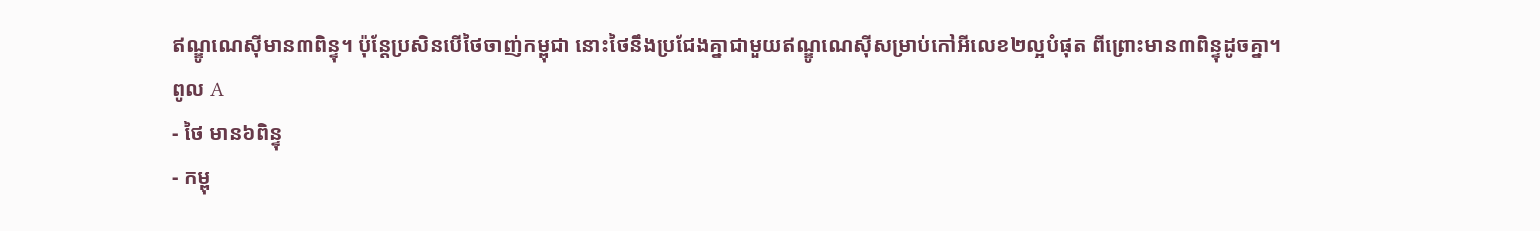ឥណ្ឌូណេស៊ីមាន៣ពិន្ទុ។ ប៉ុន្តែប្រសិនបើថៃចាញ់កម្ពុជា នោះថៃនឹងប្រជែងគ្នាជាមួយឥណ្ឌូណេស៊ីសម្រាប់កៅអីលេខ២ល្អបំផុត ពីព្រោះមាន៣ពិន្ទុដូចគ្នា។
ពូល A
- ថៃ មាន៦ពិន្ទុ
- កម្ពុ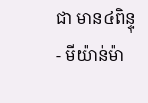ជា មាន៤ពិន្ទុ
- មីយ៉ាន់ម៉ា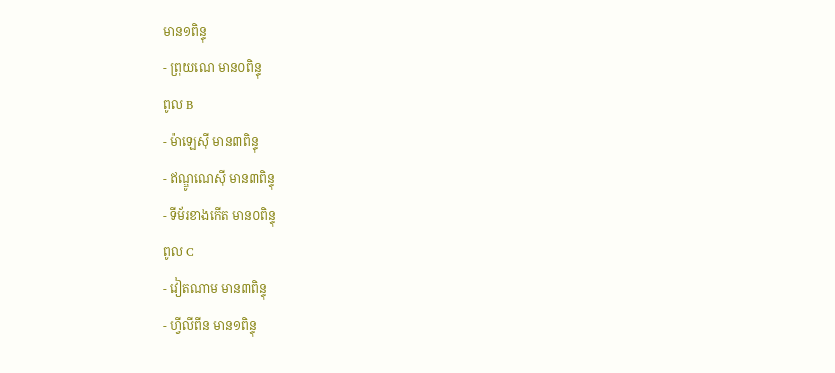មាន១ពិន្ទុ
- ព្រុយណេ មាន០ពិន្ទុ
ពូល B
- ម៉ាឡេស៊ី មាន៣ពិន្ទុ
- ឥណ្ឌូណេស៊ី មាន៣ពិន្ទុ
- ទីម័រខាងកើត មាន០ពិន្ទុ
ពូល C
- វៀតណាម មាន៣ពិន្ទុ
- ហ្វីលីពីន មាន១ពិន្ទុ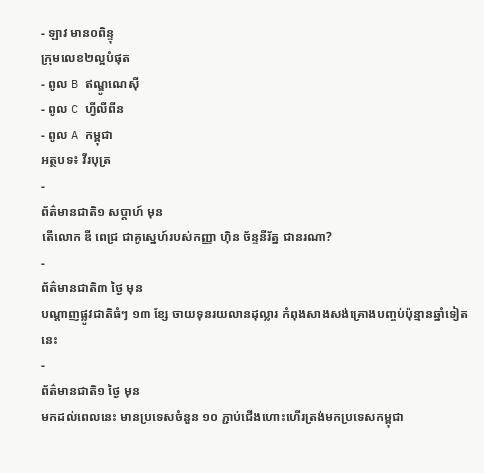- ឡាវ មាន០ពិន្ទុ
ក្រុមលេខ២ល្អបំផុត
- ពូល B ឥណ្ឌូណេស៊ី
- ពូល C ហ្វីលីពីន
- ពូល A កម្ពុជា
អត្ថបទ៖ វីរបុត្រ
-
ព័ត៌មានជាតិ១ សប្តាហ៍ មុន
តើលោក ឌី ពេជ្រ ជាគូស្នេហ៍របស់កញ្ញា ហ៊ិន ច័ន្ទនីរ័ត្ន ជានរណា?
-
ព័ត៌មានជាតិ៣ ថ្ងៃ មុន
បណ្តាញផ្លូវជាតិធំៗ ១៣ ខ្សែ ចាយទុនរយលានដុល្លារ កំពុងសាងសង់គ្រោងបញ្ចប់ប៉ុន្មានឆ្នាំទៀតនេះ
-
ព័ត៌មានជាតិ១ ថ្ងៃ មុន
មកដល់ពេលនេះ មានប្រទេសចំនួន ១០ ភ្ជាប់ជើងហោះហើរត្រង់មកប្រទេសកម្ពុជា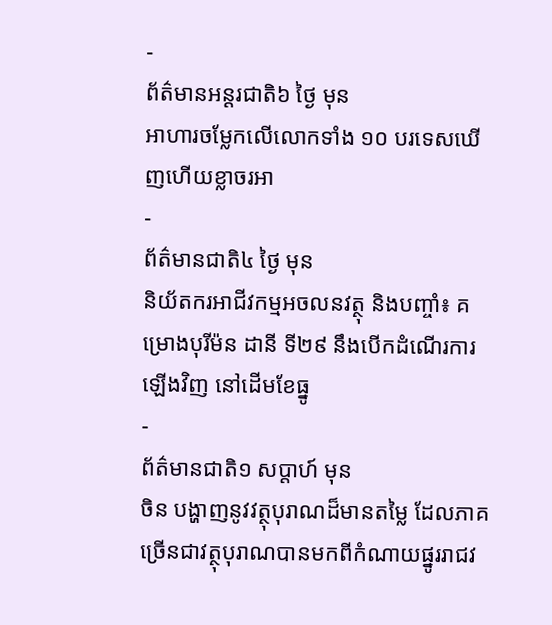-
ព័ត៌មានអន្ដរជាតិ៦ ថ្ងៃ មុន
អាហារចម្លែកលើលោកទាំង ១០ បរទេសឃើញហើយខ្លាចរអា
-
ព័ត៌មានជាតិ៤ ថ្ងៃ មុន
និយ័តករអាជីវកម្មអចលនវត្ថុ និងបញ្ចាំ៖ គម្រោងបុរីម៉ន ដានី ទី២៩ នឹងបើកដំណើរការឡើងវិញ នៅដើមខែធ្នូ
-
ព័ត៌មានជាតិ១ សប្តាហ៍ មុន
ចិន បង្ហាញនូវវត្ថុបុរាណដ៏មានតម្លៃ ដែលភាគច្រើនជាវត្ថុបុរាណបានមកពីកំណាយផ្នូររាជវ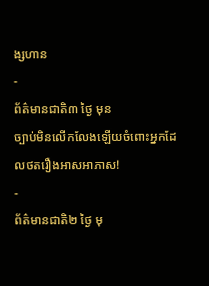ង្សហាន
-
ព័ត៌មានជាតិ៣ ថ្ងៃ មុន
ច្បាប់មិនលើកលែងឡើយចំពោះអ្នកដែលថតរឿងអាសអាភាស!
-
ព័ត៌មានជាតិ២ ថ្ងៃ មុ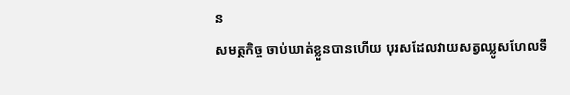ន
សមត្ថកិច្ច ចាប់ឃាត់ខ្លួនបានហើយ បុរសដែលវាយសត្វឈ្លូសហែលទឹ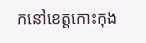កនៅខេត្តកោះកុង